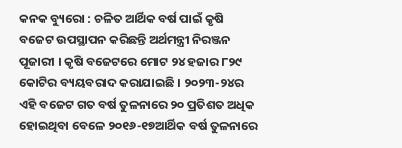କନକ ବ୍ୟୁରୋ : ଚଳିତ ଆର୍ଥିକ ବର୍ଷ ପାଇଁ କୃଷି ବଜେଟ ଉପସ୍ଥାପନ କରିଛନ୍ତି ଅର୍ଥମନ୍ତ୍ରୀ ନିରଞ୍ଜନ ପୂଜାରୀ । କୃଷି ବଜେଟରେ ମୋଟ ୨୪ ହଜାର ୮୨୯ କୋଟିର ବ୍ୟୟବରାଦ କରାଯାଇଛି । ୨୦୨୩-୨୪ର ଏହି ବଜେଟ ଗତ ବର୍ଷ ତୁଳନାରେ ୨୦ ପ୍ରତିଶତ ଅଧିକ ହୋଇଥିବା ବେଳେ ୨୦୧୬-୧୭ଆର୍ଥିକ ବର୍ଷ ତୁଳନାରେ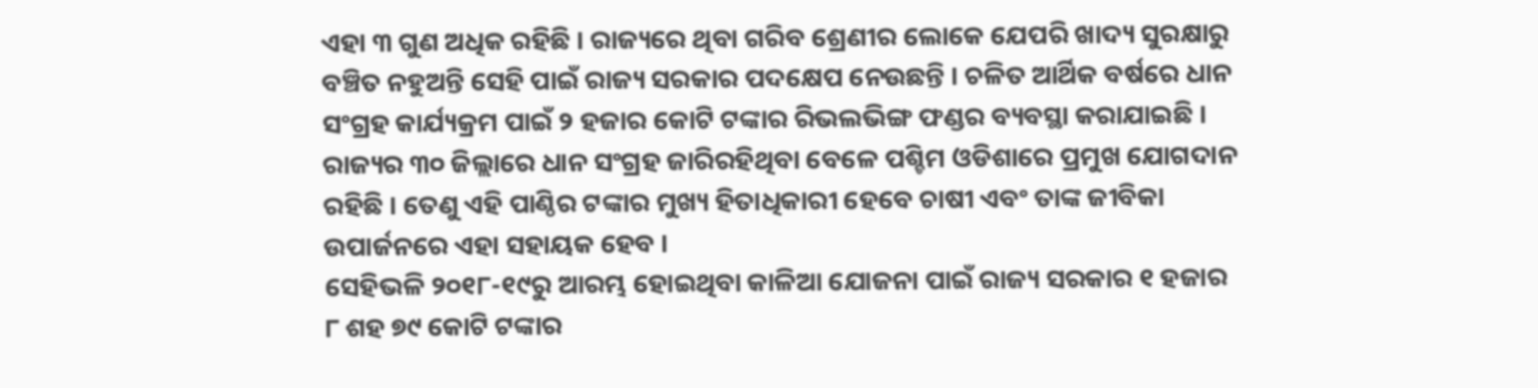ଏହା ୩ ଗୁଣ ଅଧିକ ରହିଛି । ରାଜ୍ୟରେ ଥିବା ଗରିବ ଶ୍ରେଣୀର ଲୋକେ ଯେପରି ଖାଦ୍ୟ ସୁରକ୍ଷାରୁ ବଞ୍ଚିତ ନହୁଅନ୍ତି ସେହି ପାଇଁ ରାଜ୍ୟ ସରକାର ପଦକ୍ଷେପ ନେଉଛନ୍ତି । ଚଳିତ ଆର୍ଥିକ ବର୍ଷରେ ଧାନ ସଂଗ୍ରହ କାର୍ଯ୍ୟକ୍ରମ ପାଇଁ ୨ ହଜାର କୋଟି ଟଙ୍କାର ରିଭଲଭିଙ୍ଗ ଫଣ୍ଡର ବ୍ୟବସ୍ଥା କରାଯାଇଛି । ରାଜ୍ୟର ୩୦ ଜିଲ୍ଲାରେ ଧାନ ସଂଗ୍ରହ ଜାରିରହିଥିବା ବେଳେ ପଶ୍ଚିମ ଓଡିଶାରେ ପ୍ରମୁଖ ଯୋଗଦାନ ରହିଛି । ତେଣୁ ଏହି ପାଣ୍ଠିର ଟଙ୍କାର ମୁଖ୍ୟ ହିତାଧିକାରୀ ହେବେ ଚାଷୀ ଏବଂ ତାଙ୍କ ଜୀବିକା ଉପାର୍ଜନରେ ଏହା ସହାୟକ ହେବ ।
ସେହିଭଳି ୨୦୧୮-୧୯ରୁ ଆରମ୍ଭ ହୋଇଥିବା କାଳିଆ ଯୋଜନା ପାଇଁ ରାଜ୍ୟ ସରକାର ୧ ହଜାର ୮ ଶହ ୭୯ କୋଟି ଟଙ୍କାର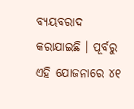ବ୍ୟୟବରାଦ କରାଯାଇଛି । ପୂର୍ବରୁ ଏହି ଯୋଜନାରେ ୪୧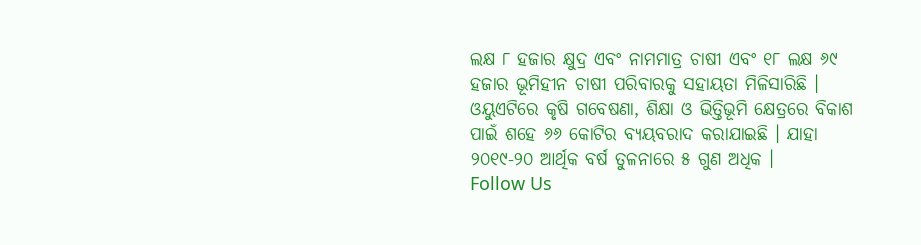ଲକ୍ଷ ୮ ହଜାର କ୍ଷୁଦ୍ର ଏବଂ ନାମମାତ୍ର ଚାଷୀ ଏବଂ ୧୮ ଲକ୍ଷ ୬୯ ହଜାର ଭୂମିହୀନ ଚାଷୀ ପରିବାରକୁ ସହାୟତା ମିଳିସାରିଛି ।
ଓୟୁଏଟିରେ କୃଷି ଗବେଷଣା, ଶିକ୍ଷା ଓ ଭିତ୍ତିଭୂମି କ୍ଷେତ୍ରରେ ବିକାଶ ପାଇଁ ଶହେ ୬୬ କୋଟିର ବ୍ୟୟବରାଦ କରାଯାଇଛି । ଯାହା ୨୦୧୯-୨୦ ଆର୍ଥିକ ବର୍ଷ ତୁଳନାରେ ୫ ଗୁଣ ଅଧିକ ।
Follow Us